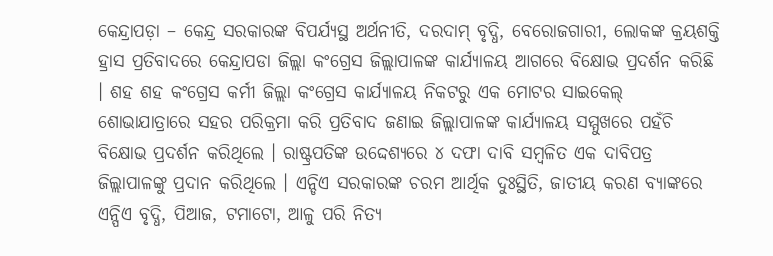କେନ୍ଦ୍ରାପଡ଼ା – କେନ୍ଦ୍ର ସରକାରଙ୍କ ବିପର୍ଯ୍ୟସ୍ଥ ଅର୍ଥନୀତି, ଦରଦାମ୍ ବୃଦ୍ଧି, ବେରୋଜଗାରୀ, ଲୋକଙ୍କ କ୍ରୟଶକ୍ତି ହ୍ରାସ ପ୍ରତିବାଦରେ କେନ୍ଦ୍ରାପଡା ଜିଲ୍ଲା କଂଗ୍ରେସ ଜିଲ୍ଲାପାଳଙ୍କ କାର୍ଯ୍ୟାଳୟ ଆଗରେ ବିକ୍ଷୋଭ ପ୍ରଦର୍ଶନ କରିଛି । ଶହ ଶହ କଂଗ୍ରେସ କର୍ମୀ ଜିଲ୍ଲା କଂଗ୍ରେସ କାର୍ଯ୍ୟାଳୟ ନିକଟରୁ ଏକ ମୋଟର ସାଇକେଲ୍ ଶୋଭାଯାତ୍ରାରେ ସହର ପରିକ୍ରମା କରି ପ୍ରତିବାଦ ଜଣାଇ ଜିଲ୍ଲାପାଳଙ୍କ କାର୍ଯ୍ୟାଳୟ ସମ୍ମୁଖରେ ପହଁଚି ବିକ୍ଷୋଭ ପ୍ରଦର୍ଶନ କରିଥିଲେ । ରାଷ୍ଟ୍ରପତିଙ୍କ ଉଦ୍ଦେଶ୍ୟରେ ୪ ଦଫା ଦାବି ସମ୍ବଳିତ ଏକ ଦାବିପତ୍ର ଜିଲ୍ଲାପାଳଙ୍କୁ ପ୍ରଦାନ କରିଥିଲେ । ଏନ୍ଡିଏ ସରକାରଙ୍କ ଚରମ ଆର୍ଥିକ ଦୁଃସ୍ଥିତି, ଜାତୀୟ କରଣ ବ୍ୟାଙ୍କରେ ଏନ୍ପିଏ ବୃଦ୍ଧି, ପିଆଜ, ଟମାଟୋ, ଆଳୁ ପରି ନିତ୍ୟ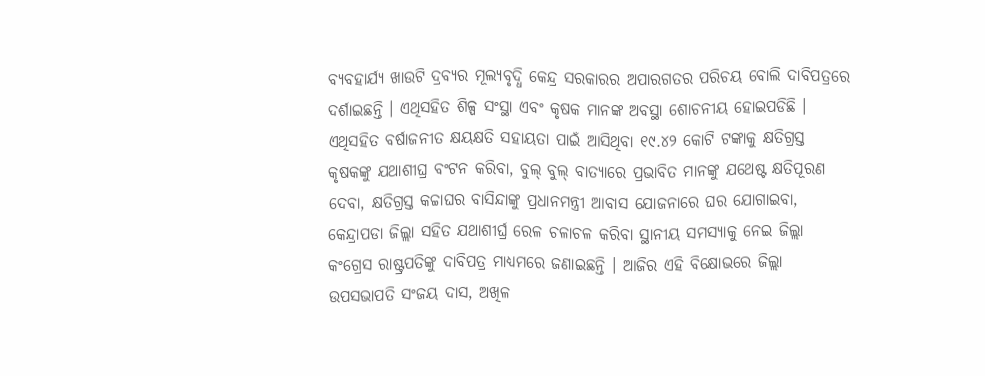ବ୍ୟବହାର୍ଯ୍ୟ ଖାଉଟି ଦ୍ରବ୍ୟର ମୂଲ୍ୟବୃଦ୍ଧି କେନ୍ଦ୍ର ସରକାରର ଅପାରଗତର ପରିଚୟ ବୋଲି ଦାବିପତ୍ରରେ ଦର୍ଶାଇଛନ୍ତି । ଏଥିସହିତ ଶିଳ୍ପ ସଂସ୍ଥା ଏବଂ କୃଷକ ମାନଙ୍କ ଅବସ୍ଥା ଶୋଚନୀୟ ହୋଇପଡିଛି ।
ଏଥିସହିତ ବର୍ଷାଜନୀତ କ୍ଷୟକ୍ଷତି ସହାୟତା ପାଇଁ ଆସିଥିବା ୧୯.୪୨ କୋଟି ଟଙ୍କାକୁ କ୍ଷତିଗ୍ରସ୍ତ କୃଷକଙ୍କୁ ଯଥାଶୀଘ୍ର ବଂଟନ କରିବା, ବୁଲ୍ ବୁଲ୍ ବାତ୍ୟାରେ ପ୍ରଭାବିତ ମାନଙ୍କୁ ଯଥେଷ୍ଟ କ୍ଷତିପୂରଣ ଦେବା, କ୍ଷତିଗ୍ରସ୍ତ କଚ୍ଚାଘର ବାସିନ୍ଦାଙ୍କୁ ପ୍ରଧାନମନ୍ତ୍ରୀ ଆବାସ ଯୋଜନାରେ ଘର ଯୋଗାଇବା, କେନ୍ଦ୍ରାପଡା ଜିଲ୍ଲା ସହିତ ଯଥାଶୀର୍ଘ୍ର ରେଳ ଚଳାଚଳ କରିବା ସ୍ଥାନୀୟ ସମସ୍ୟାକୁ ନେଇ ଜିଲ୍ଲା କଂଗ୍ରେସ ରାଷ୍ଟ୍ରପତିଙ୍କୁ ଦାବିପତ୍ର ମାଧ୍ୟମରେ ଜଣାଇଛନ୍ତି । ଆଜିର ଏହି ବିକ୍ଷୋଭରେ ଜିଲ୍ଲା ଉପସଭାପତି ସଂଜୟ ଦାସ, ଅଖିଳ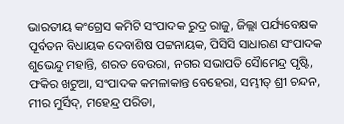ଭାରତୀୟ କଂଗ୍ରେସ କମିଟି ସଂପାଦକ ରୁଦ୍ର ରାଜୁ, ଜିଲ୍ଲା ପର୍ଯ୍ୟବେକ୍ଷକ ପୂର୍ବତନ ବିଧାୟକ ଦେବାଶିଷ ପଟ୍ଟନାୟକ, ପିସିସି ସାଧାରଣ ସଂପାଦକ ଶୁଭେନ୍ଦୁ ମହାନ୍ତି, ଶରତ ବେଉରା, ନଗର ସଭାପତି ସୈାମେନ୍ଦ୍ର ପୃଷ୍ଟି, ଫକିର ଖଟୁଆ, ସଂପାଦକ କମଳାକାନ୍ତ ବେହେରା, ସମ୍ଭୀତ୍ ଶ୍ରୀ ଚନ୍ଦନ, ମୀର ମୁର୍ସିଦ୍, ମହେନ୍ଦ୍ର ପରିଡା,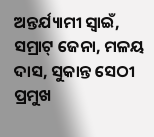ଅନ୍ତର୍ଯ୍ୟାମୀ ସ୍ୱାଇଁ, ସମ୍ରାଟ୍ ଜେନା, ମଳୟ ଦାସ, ସୁକାନ୍ତ ସେଠୀ ପ୍ରମୁଖ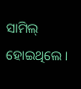ସାମିଲ୍ ହୋଇଥିଲେ ।